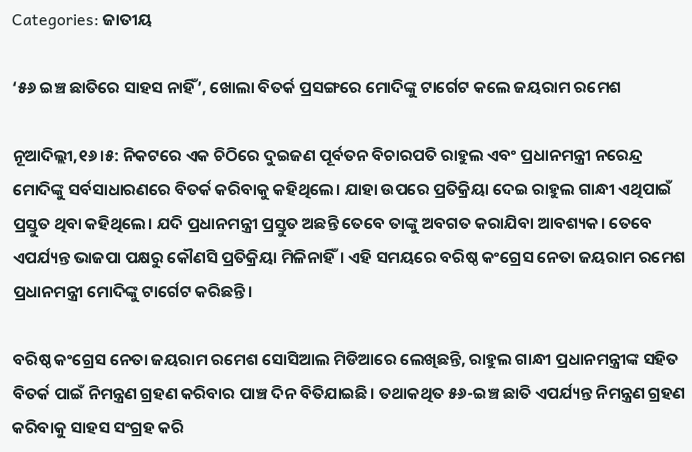Categories: ଜାତୀୟ

‘୫୬ ଇଞ୍ଚ ଛାତିରେ ସାହସ ନାହିଁ’, ଖୋଲା ବିତର୍କ ପ୍ରସଙ୍ଗରେ ମୋଦିଙ୍କୁ ଟାର୍ଗେଟ କଲେ ଜୟରାମ ରମେଶ

ନୂଆଦିଲ୍ଲୀ,୧୬।୫: ନିକଟରେ ଏକ ଚିଠିରେ ଦୁଇଜଣ ପୂର୍ବତନ ବିଚାରପତି ରାହୁଲ ଏବଂ ପ୍ରଧାନମନ୍ତ୍ରୀ ନରେନ୍ଦ୍ର ମୋଦିଙ୍କୁ ସର୍ବସାଧାରଣରେ ବିତର୍କ କରିବାକୁ କହିଥିଲେ। ଯାହା ଉପରେ ପ୍ରତିକ୍ରିୟା ଦେଇ ରାହୁଲ ଗାନ୍ଧୀ ଏଥିପାଇଁ ପ୍ରସ୍ତୁତ ଥିବା କହିଥିଲେ। ଯଦି ପ୍ରଧାନମନ୍ତ୍ରୀ ପ୍ରସ୍ତୁତ ଅଛନ୍ତି ତେବେ ତାଙ୍କୁ ଅବଗତ କରାଯିବା ଆବଶ୍ୟକ। ତେବେ ଏପର୍ଯ୍ୟନ୍ତ ଭାଜପା ପକ୍ଷରୁ କୌଣସି ପ୍ରତିକ୍ରିୟା ମିଳିନାହିଁ। ଏହି ସମୟରେ ବରିଷ୍ଠ କଂଗ୍ରେସ ନେତା ଜୟରାମ ରମେଶ ପ୍ରଧାନମନ୍ତ୍ରୀ ମୋଦିଙ୍କୁ ଟାର୍ଗେଟ କରିଛନ୍ତି।

ବରିଷ୍ଠ କଂଗ୍ରେସ ନେତା ଜୟରାମ ରମେଶ ସୋସିଆଲ ମିଡିଆରେ ଲେଖିଛନ୍ତି, ରାହୁଲ ଗାନ୍ଧୀ ପ୍ରଧାନମନ୍ତ୍ରୀଙ୍କ ସହିତ ବିତର୍କ ପାଇଁ ନିମନ୍ତ୍ରଣ ଗ୍ରହଣ କରିବାର ପାଞ୍ଚ ଦିନ ବିତିଯାଇଛି। ତଥାକଥିତ ୫୬-ଇଞ୍ଚ ଛାତି ଏପର୍ଯ୍ୟନ୍ତ ନିମନ୍ତ୍ରଣ ଗ୍ରହଣ କରିବାକୁ ସାହସ ସଂଗ୍ରହ କରି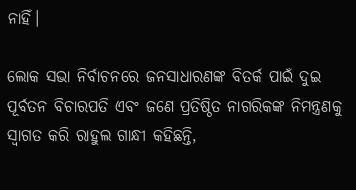ନାହିଁ।

ଲୋକ ସଭା ନିର୍ବାଚନରେ ଜନସାଧାରଣଙ୍କ ବିତର୍କ ପାଇଁ ଦୁଇ ପୂର୍ବତନ ବିଚାରପତି ଏବଂ ଜଣେ ପ୍ରତିଷ୍ଠିତ ନାଗରିକଙ୍କ ନିମନ୍ତ୍ରଣକୁ ସ୍ୱାଗତ କରି ରାହୁଲ ଗାନ୍ଧୀ କହିଛନ୍ତି,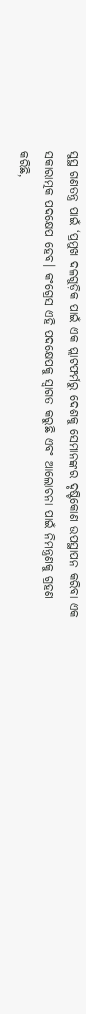ସୁସ୍ଥ ଗଣତନ୍ତ୍ର ପାଇଁ ‘ପ୍ରମୁଖ ଦଳଗୁଡ଼ିକ ପାଇଁ ଏକ ପ୍ଲାଟଫର୍ମରୁ ଦେଶକୁ ସେମାନଙ୍କର ଦୃଷ୍ଟିକୋଣ ଉପସ୍ଥାପନ କରିବା ଏକ ସକାରାତ୍ମକ ପଦକ୍ଷେପ ହେବ। କଂଗ୍ରେସ ଏହି ପଦକ୍ଷେପକୁ ସ୍ୱାଗତ କରୁଛି ଏବଂ ଆଲୋଚନା ପାଇଁ ନିମନ୍ତ୍ରଣକୁ ଗ୍ରହଣ କରିଛି,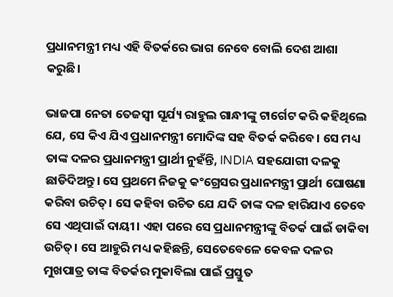ପ୍ରଧାନମନ୍ତ୍ରୀ ମଧ୍ୟ ଏହି ବିତର୍କରେ ଭାଗ ନେବେ ବୋଲି ଦେଶ ଆଶା କରୁଛି।

ଭାଜପା ନେତା ତେଜସ୍ୱୀ ସୂର୍ଯ୍ୟ ରାହୁଲ ଗାନ୍ଧୀଙ୍କୁ ଟାର୍ଗେଟ କରି କହିଥିଲେ ଯେ, ସେ କିଏ ଯିଏ ପ୍ରଧାନମନ୍ତ୍ରୀ ମୋଦିଙ୍କ ସହ ବିତର୍କ କରିବେ। ସେ ମଧ୍ୟ ତାଙ୍କ ଦଳର ପ୍ରଧାନମନ୍ତ୍ରୀ ପ୍ରାର୍ଥୀ ନୁହଁନ୍ତି, INDIA ସହଯୋଗୀ ଦଳକୁ ଛାଡିଦିଅନ୍ତୁ। ସେ ପ୍ରଥମେ ନିଜକୁ କଂଗ୍ରେସର ପ୍ରଧାନମନ୍ତ୍ରୀ ପ୍ରାର୍ଥୀ ଘୋଷଣା କରିବା ଉଚିତ୍। ସେ କହିବା ଉଚିତ ଯେ ଯଦି ତାଙ୍କ ଦଳ ହାରିଯାଏ ତେବେ ସେ ଏଥିପାଇଁ ଦାୟୀ। ଏହା ପରେ ସେ ପ୍ରଧାନମନ୍ତ୍ରୀଙ୍କୁ ବିତର୍କ ପାଇଁ ଡାକିବା ଉଚିତ୍। ସେ ଆହୁରି ମଧ୍ୟ କହିଛନ୍ତି, ସେତେବେଳେ କେବଳ ଦଳର ମୁଖପାତ୍ର ତାଙ୍କ ବିତର୍କର ମୁକାବିଲା ପାଇଁ ପ୍ରସ୍ତୁତ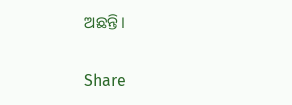ଅଛନ୍ତି।

Share